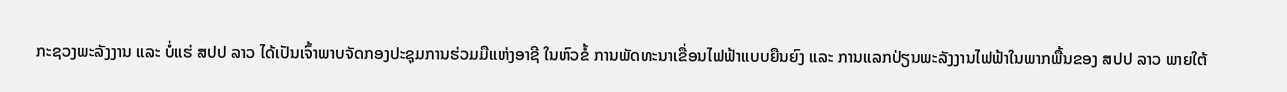ກະຊວງພະລັງງານ ແລະ ບໍ່ແຮ່ ສປປ ລາວ ໄດ້ເປັນເຈົ້າພາບຈັດກອງປະຊຸມການຮ່ວມມືແຫ່ງອາຊີ ໃນຫົວຂໍ້ ການພັດທະນາເຂື່ອນໄຟຟ້າແບບຍືນຍົງ ແລະ ການແລກປ່ຽນພະລັງງານໄຟຟ້າໃນພາກພື້ນຂອງ ສປປ ລາວ ພາຍໃຕ້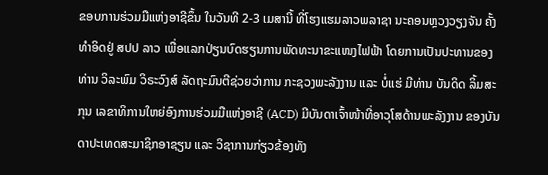ຂອບການຮ່ວມມືແຫ່ງອາຊີຂຶ້ນ ໃນວັນທີ 2-3 ເມສານີ້ ທີ່ໂຮງແຮມລາວພລາຊາ ນະຄອນຫຼວງວຽງຈັນ ຄັ້ງທຳອິດຢູ່ ສປປ ລາວ ເພື່ອແລກປ່ຽນບົດຮຽນການພັດທະນາຂະແໜງໄຟຟ້າ ໂດຍການເປັນປະທານຂອງທ່ານ ວິລະພົມ ວິຣະວົງສ໌ ລັດຖະມົນຕີຊ່ວຍວ່າການ ກະຊວງພະລັງງານ ແລະ ບໍ່ແຮ່ ມີທ່ານ ບັນດິດ ລິ້ມສະກຸນ ເລຂາທິການໃຫຍ່ອົງການຮ່ວມມືແຫ່ງອາຊີ (ACD) ມີບັນດາເຈົ້າໜ້າທີ່ອາວຸໂສດ້ານພະລັງງານ ຂອງບັນດາປະເທດສະມາຊິກອາຊຽນ ແລະ ວິຊາການກ່ຽວຂ້ອງທັງ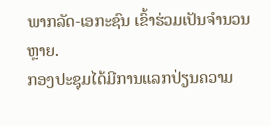ພາກລັດ-ເອກະຊົນ ເຂົ້າຮ່ວມເປັນຈຳນວນຫຼາຍ.
ກອງປະຊຸມໄດ້ມີການແລກປ່ຽນຄວາມ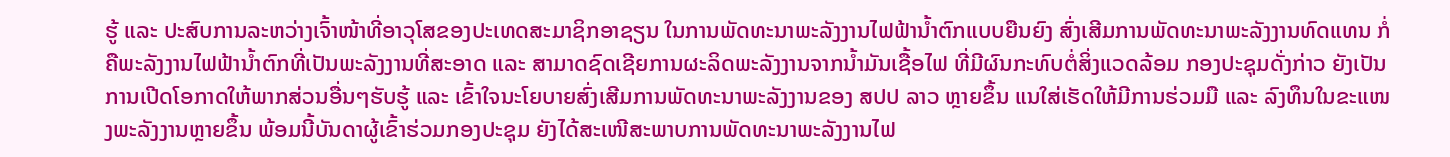ຮູ້ ແລະ ປະສົບການລະຫວ່າງເຈົ້າໜ້າທີ່ອາວຸໂສຂອງປະເທດສະມາຊິກອາຊຽນ ໃນການພັດທະນາພະລັງງານໄຟຟ້ານ້ຳຕົກແບບຍືນຍົງ ສົ່ງເສີມການພັດທະນາພະລັງງານທົດແທນ ກໍ່ຄືພະລັງງານໄຟຟ້ານ້ຳຕົກທີ່ເປັນພະລັງງານທີ່ສະອາດ ແລະ ສາມາດຊົດເຊີຍການຜະລິດພະລັງງານຈາກນ້ຳມັນເຊື້ອໄຟ ທີ່ມີຜົນກະທົບຕໍ່ສິ່ງແວດລ້ອມ ກອງປະຊຸມດັ່ງກ່າວ ຍັງເປັນການເປີດໂອກາດໃຫ້ພາກສ່ວນອື່ນໆຮັບຮູ້ ແລະ ເຂົ້າໃຈນະໂຍບາຍສົ່ງເສີມການພັດທະນາພະລັງງານຂອງ ສປປ ລາວ ຫຼາຍຂຶ້ນ ແນໃສ່ເຮັດໃຫ້ມີການຮ່ວມມື ແລະ ລົງທຶນໃນຂະແໜງພະລັງງານຫຼາຍຂຶ້ນ ພ້ອມນີ້ບັນດາຜູ້ເຂົ້າຮ່ວມກອງປະຊຸມ ຍັງໄດ້ສະເໜີສະພາບການພັດທະນາພະລັງງານໄຟ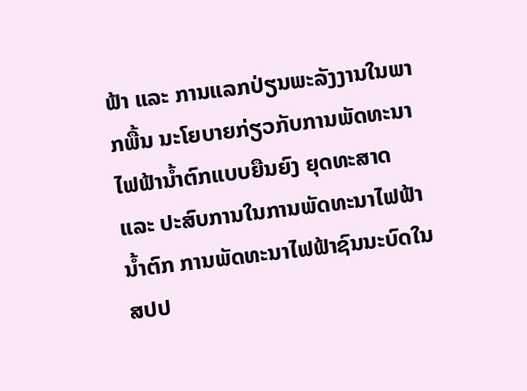ຟ້າ ແລະ ການແລກປ່ຽນພະລັງງານໃນພາກພື້ນ ນະໂຍບາຍກ່ຽວກັບການພັດທະນາໄຟຟ້ານ້ຳຕົກແບບຍືນຍົງ ຍຸດທະສາດ ແລະ ປະສົບການໃນການພັດທະນາໄຟຟ້ານ້ຳຕົກ ການພັດທະນາໄຟຟ້າຊົນນະບົດໃນ ສປປ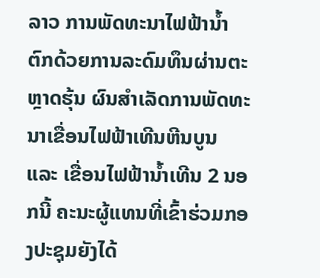ລາວ ການພັດທະນາໄຟຟ້ານ້ຳຕົກດ້ວຍການລະດົມທຶນຜ່ານຕະຫຼາດຮຸ້ນ ຜົນສຳເລັດການພັດທະນາເຂື່ອນໄຟຟ້າເທີນຫີນບູນ ແລະ ເຂື່ອນໄຟຟ້ານ້ຳເທີນ 2 ນອກນີ້ ຄະນະຜູ້ແທນທີ່ເຂົ້າຮ່ວມກອງປະຊຸມຍັງໄດ້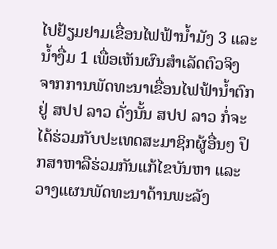ໄປຢ້ຽມຢາມເຂື່ອນໄຟຟ້ານ້ຳມັງ 3 ແລະ ນ້ຳງື່ມ 1 ເພື່ອເຫັນຜົນສຳເລັດຕົວຈິງ ຈາກການພັດທະນາເຂື່ອນໄຟຟ້ານ້ຳຕົກຢູ່ ສປປ ລາວ ດັ່ງນັ້ນ ສປປ ລາວ ກໍ່ຈະໄດ້ຮ່ວມກັບປະເທດສະມາຊິກຜູ້ອື່ນໆ ປຶກສາຫາລືຮ່ວມກັນແກ້ໄຂບັນຫາ ແລະ ວາງແຜນພັດທະນາດ້ານພະລັງ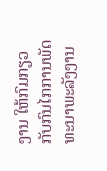ງານ ໃຫ້ກົມກຽວກັບກົນໄກການພັດທະນາພະລັງງານ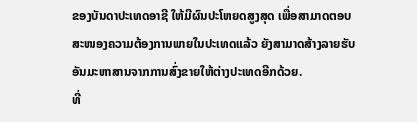ຂອງບັນດາປະເທດອາຊີ ໃຫ້ມີຜົນປະໂຫຍດສູງສຸດ ເພື່ອສາມາດຕອບສະໜອງຄວາມຕ້ອງການພາຍໃນປະເທດແລ້ວ ຍັງສາມາດສ້າງລາຍຮັບອັນມະຫາສານຈາກການສົ່ງຂາຍໃຫ້ຕ່າງປະເທດອີກດ້ວຍ.
ທີ່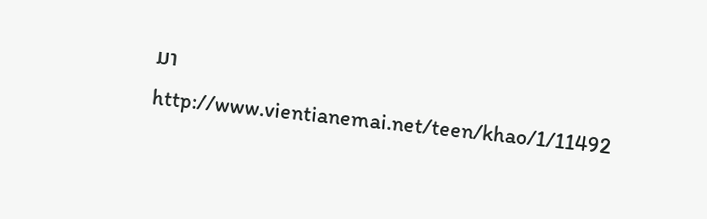ມາ http://www.vientianemai.net/teen/khao/1/11492